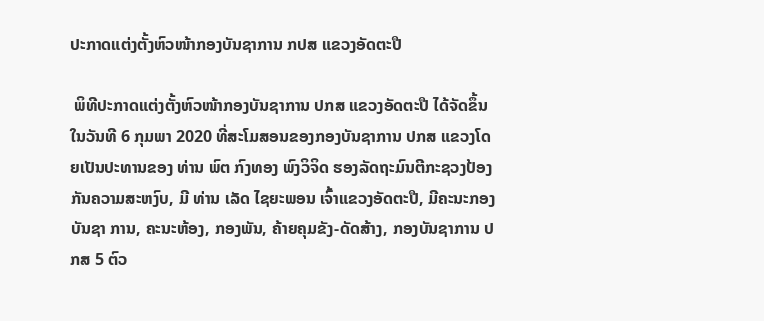ປະກາດແຕ່ງຕັ້ງຫົວໜ້າກອງບັນຊາການ ກປສ ແຂວງອັດຕະປື

 ພິທີປະກາດແຕ່ງຕັ້ງຫົວໜ້າກອງບັນຊາການ ປກສ ແຂວງອັດຕະປື ໄດ້ຈັດຂຶ້ນໃນວັນທີ 6 ກຸມພາ 2020 ທີ່ສະໂມສອນຂອງກອງບັນຊາການ ປກສ ແຂວງໂດຍເປັນປະທານຂອງ ທ່ານ ພົຕ ກົງທອງ ພົງວິຈິດ ຮອງລັດຖະມົນຕີກະຊວງປ້ອງກັນຄວາມສະຫງົບ, ມີ ທ່ານ ເລັດ ໄຊຍະພອນ ເຈົ້າແຂວງອັດຕະປື, ມີຄະນະກອງບັນຊາ ການ, ຄະນະຫ້ອງ, ກອງພັນ, ຄ້າຍຄຸມຂັງ-ດັດສ້າງ, ກອງບັນຊາການ ປກສ 5 ຕົວ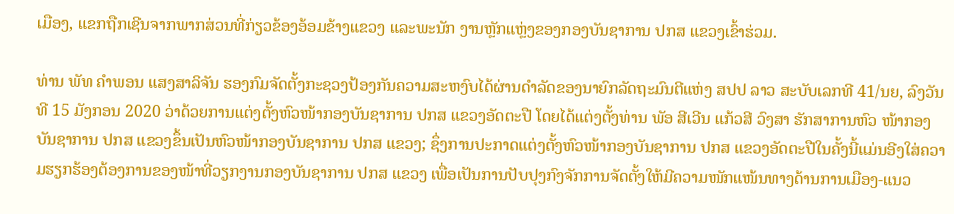ເມືອງ, ແຂກຖືກເຊີນຈາກພາກສ່ວນທີ່ກ່ຽວຂ້ອງອ້ອມຂ້າງແຂວງ ແລະພະນັກ ງານຫຼັກແຫຼ່ງຂອງກອງບັນຊາການ ປກສ ແຂວງເຂົ້າຮ່ວມ.

ທ່ານ ພັທ ຄຳພອນ ແສງສາລິຈັນ ຮອງກົມຈັດຕັ້ງກະຊວງປ້ອງກັນຄວາມສະຫງົບໄດ້ຜ່ານດຳລັດຂອງນາຍົກລັດຖະມົນຕີແຫ່ງ ສປປ ລາວ ສະບັບເລກທີ 41/ນຍ, ລົງວັນທີ 15 ມັງກອນ 2020 ວ່າດ້ວຍການແຕ່ງຕັ້ງຫົວໜ້າກອງບັນຊາການ ປກສ ແຂວງອັດຕະປື ໂດຍໄດ້ແຕ່ງຕັ້ງທ່ານ ພັອ ສີເວີນ ແກ້ວສີ ວົງສາ ຮັກສາການຫົວ ໜ້າກອງບັນຊາການ ປກສ ແຂວງຂຶ້ນເປັນຫົວໜ້າກອງບັນຊາການ ປກສ ແຂວງ; ຊຶ່ງການປະກາດແຕ່ງຕັ້ງຫົວໜ້າກອງບັນຊາການ ປກສ ແຂວງອັດຕະປືໃນຄັ້ງນີ້ແມ່ນອີງໃສ່ຄວາມຮຽກຮ້ອງຕ້ອງການຂອງໜ້າທີ່ວຽກງານກອງບັນຊາການ ປກສ ແຂວງ ເພື່ອເປັນການປັບປຸງກົງຈັກການຈັດຕັ້ງໃຫ້ມີຄວາມໜັກແໜ້ນທາງດ້ານການເມືອງ-ແນວ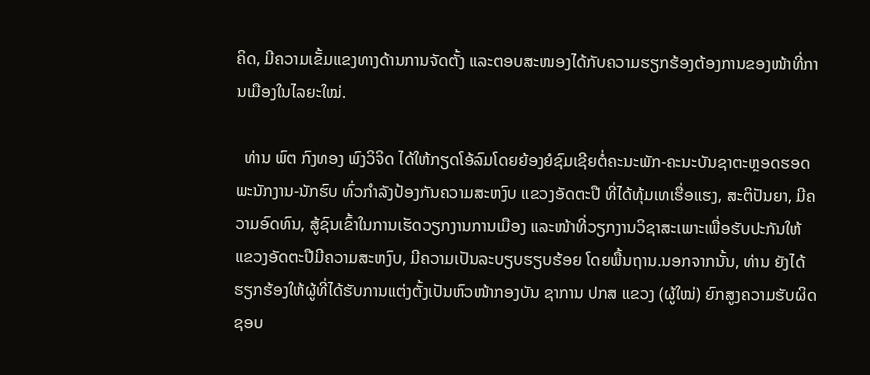ຄິດ, ມີຄວາມເຂັ້ມແຂງທາງດ້ານການຈັດຕັ້ງ ແລະຕອບສະໜອງໄດ້ກັບຄວາມຮຽກຮ້ອງຕ້ອງການຂອງໜ້າທີ່ການເມືອງໃນໄລຍະໃໝ່.

  ທ່ານ ພົຕ ກົງທອງ ພົງວິຈິດ ໄດ້ໃຫ້ກຽດໂອ້ລົມໂດຍຍ້ອງຍໍຊົມເຊີຍຕໍ່ຄະນະພັກ-ຄະນະບັນຊາຕະຫຼອດຮອດພະນັກງານ-ນັກຮົບ ທົ່ວກຳລັງປ້ອງກັນຄວາມສະຫງົບ ແຂວງອັດຕະປື ທີ່ໄດ້ທຸ້ມເທເຮື່ອແຮງ, ສະຕິປັນຍາ, ມີຄວາມອົດທົນ, ສູ້ຊົນເຂົ້າໃນການເຮັດວຽກງານການເມືອງ ແລະໜ້າທີ່ວຽກງານວິຊາສະເພາະເພື່ອຮັບປະກັນໃຫ້ ແຂວງອັດຕະປືມີຄວາມສະຫງົບ, ມີຄວາມເປັນລະບຽບຮຽບຮ້ອຍ ໂດຍພື້ນຖານ.ນອກຈາກນັ້ນ, ທ່ານ ຍັງໄດ້ຮຽກຮ້ອງໃຫ້ຜູ້ທີ່ໄດ້ຮັບການແຕ່ງຕັ້ງເປັນຫົວໜ້າກອງບັນ ຊາການ ປກສ ແຂວງ (ຜູ້ໃໝ່) ຍົກສູງຄວາມຮັບຜິດຊອບ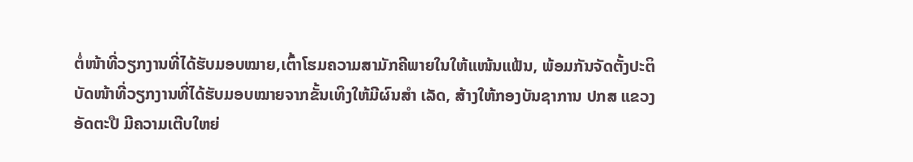ຕໍ່ໜ້າທີ່ວຽກງານທີ່ໄດ້ຮັບມອບໝາຍ,ເຕົ້າໂຮມຄວາມສາມັກຄີພາຍໃນໃຫ້ແໜ້ນແຟ້ນ, ພ້ອມກັນຈັດຕັ້ງປະຕິ ບັດໜ້າທີ່ວຽກງານທີ່ໄດ້ຮັບມອບໝາຍຈາກຂັ້ນເທິງໃຫ້ມີຜົນສຳ ເລັດ, ສ້າງໃຫ້ກອງບັນຊາການ ປກສ ແຂວງອັດຕະປື ມີຄວາມເຕີບໃຫຍ່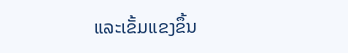ແລະເຂັ້ມແຂງຂຶ້ນ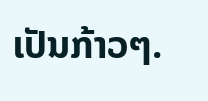ເປັນກ້າວໆ.